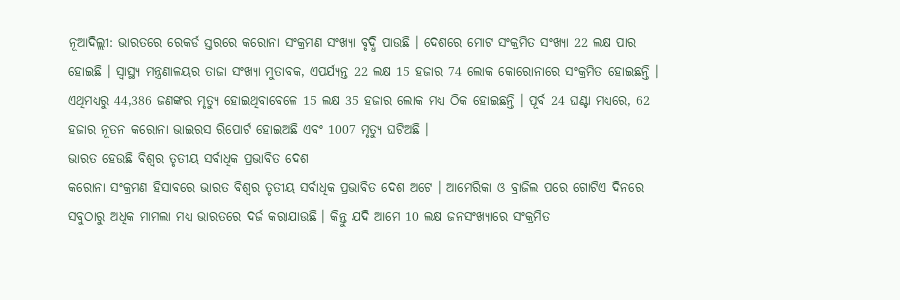ନୂଆଦିଲ୍ଲୀ: ଭାରତରେ ରେକର୍ଡ ସ୍ତରରେ କରୋନା ସଂକ୍ରମଣ ସଂଖ୍ୟା ବୃଦ୍ଧି ପାଉଛି । ଦେଶରେ ମୋଟ ସଂକ୍ରମିତ ସଂଖ୍ୟା 22 ଲକ୍ଷ ପାର ହୋଇଛି । ସ୍ୱାସ୍ଥ୍ୟ ମନ୍ତ୍ରଣାଳୟର ତାଜା ସଂଖ୍ୟା ମୁତାବକ, ଏପର୍ଯ୍ୟନ୍ତ 22 ଲକ୍ଷ 15 ହଜାର 74 ଲୋକ କୋରୋନାରେ ସଂକ୍ରମିତ ହୋଇଛନ୍ତି । ଏଥିମଧ୍ୟରୁ 44,386 ଜଣଙ୍କର ମୃତ୍ୟୁ ହୋଇଥିବାବେଳେ 15 ଲକ୍ଷ 35 ହଜାର ଲୋକ ମଧ୍ୟ ଠିକ ହୋଇଛନ୍ତି । ପୂର୍ବ 24 ଘଣ୍ଟା ମଧ୍ୟରେ, 62 ହଜାର ନୂତନ କରୋନା ଭାଇରସ ରିପୋର୍ଟ ହୋଇଅଛି ଏବଂ 1007 ମୃତ୍ୟୁ ଘଟିଅଛି ।
ଭାରତ ହେଉଛି ବିଶ୍ୱର ତୃତୀୟ ସର୍ବାଧିକ ପ୍ରଭାବିତ ଦେଶ
କରୋନା ସଂକ୍ରମଣ ହିସାବରେ ଭାରତ ବିଶ୍ୱର ତୃତୀୟ ସର୍ବାଧିକ ପ୍ରଭାବିତ ଦେଶ ଅଟେ । ଆମେରିକା ଓ ବ୍ରାଜିଲ ପରେ ଗୋଟିଏ ଦିନରେ ସବୁଠାରୁ ଅଧିକ ମାମଲା ମଧ୍ୟ ଭାରତରେ ଦର୍ଜ କରାଯାଉଛି । କିନ୍ତୁ ଯଦି ଆମେ 10 ଲକ୍ଷ ଜନସଂଖ୍ୟାରେ ସଂକ୍ରମିତ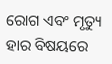ରୋଗ ଏବଂ ମୃତ୍ୟୁ ହାର ବିଷୟରେ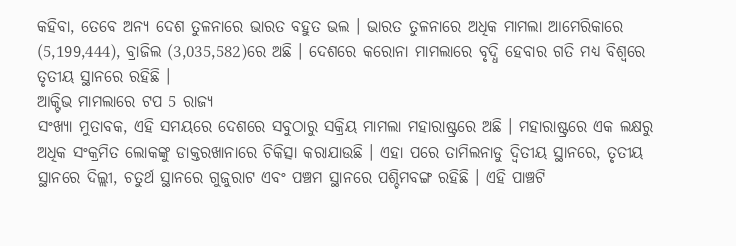କହିବା, ତେବେ ଅନ୍ୟ ଦେଶ ତୁଳନାରେ ଭାରତ ବହୁତ ଭଲ । ଭାରତ ତୁଳନାରେ ଅଧିକ ମାମଲା ଆମେରିକାରେ (5,199,444), ବ୍ରାଜିଲ (3,035,582)ରେ ଅଛି । ଦେଶରେ କରୋନା ମାମଲାରେ ବୃଦ୍ଧି ହେବାର ଗତି ମଧ୍ୟ ବିଶ୍ୱରେ ତୃତୀୟ ସ୍ଥାନରେ ରହିଛି ।
ଆକ୍ଟିଭ ମାମଲାରେ ଟପ 5 ରାଜ୍ୟ
ସଂଖ୍ୟା ମୁତାବକ, ଏହି ସମୟରେ ଦେଶରେ ସବୁଠାରୁ ସକ୍ରିୟ ମାମଲା ମହାରାଷ୍ଟ୍ରରେ ଅଛି । ମହାରାଷ୍ଟ୍ରରେ ଏକ ଲକ୍ଷରୁ ଅଧିକ ସଂକ୍ରମିତ ଲୋକଙ୍କୁ ଡାକ୍ତରଖାନାରେ ଚିକିତ୍ସା କରାଯାଉଛି । ଏହା ପରେ ତାମିଲନାଡୁ ଦ୍ୱିତୀୟ ସ୍ଥାନରେ, ତୃତୀୟ ସ୍ଥାନରେ ଦିଲ୍ଲୀ, ଚତୁର୍ଥ ସ୍ଥାନରେ ଗୁଜୁରାଟ ଏବଂ ପଞ୍ଚମ ସ୍ଥାନରେ ପଶ୍ଚିମବଙ୍ଗ ରହିଛି । ଏହି ପାଞ୍ଚଟି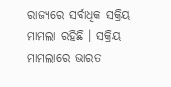ରାଜ୍ୟରେ ସର୍ବାଧିକ ସକ୍ରିୟ ମାମଲା ରହିଛି । ସକ୍ରିୟ ମାମଲାରେ ଭାରତ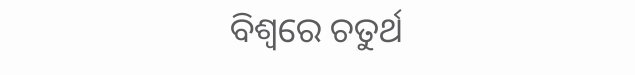ବିଶ୍ୱରେ ଚତୁର୍ଥ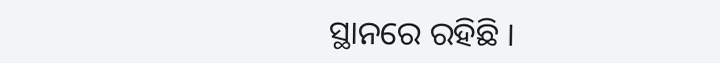ସ୍ଥାନରେ ରହିଛି ।